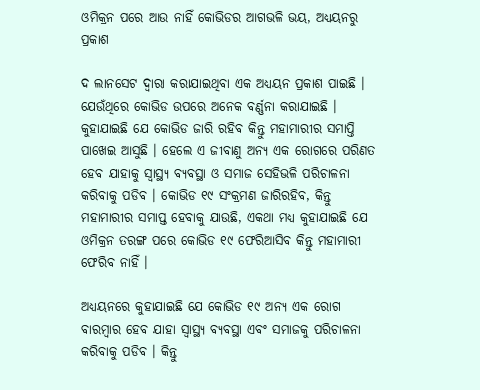ଓମିକ୍ରନ ପରେ ଆଉ ନାହିଁ କୋଭିଡର ଆଗଭଳି ଭୟ, ଅଧ୍ୟୟନରୁ ପ୍ରକାଶ

ଦ ଲାନସେଟ ଦ୍ୱାରା କରାଯାଇଥିବା ଏକ ଅଧ୍ୟୟନ ପ୍ରକାଶ ପାଇଛି । ଯେଉଁଥିରେ କୋଭିଡ ଉପରେ ଅନେକ ବର୍ଣ୍ଣନା କରାଯାଇଛି । କୁହାଯାଇଛି ଯେ କୋଭିଡ ଜାରି ରହିବ କିନ୍ତୁ ମହାମାରୀର ସମାପ୍ତି ପାଖେଇ ଆସୁଛି । ହେଲେ ଏ ଜୀବାଣୁ ଅନ୍ୟ ଏକ ରୋଗରେ ପରିଣତ ହେବ ଯାହାକୁ ସ୍ୱାସ୍ଥ୍ୟ ବ୍ୟବସ୍ଥା ଓ ସମାଜ ସେହିଭଳି ପରିଚାଳନା କରିବାକୁ ପଡିବ । କୋଭିଡ ୧୯ ସଂକ୍ରମଣ ଜାରିରହିବ, କିନ୍ତୁ ମହାମାରୀର ସମାପ୍ତ ହେବାକୁ ଯାଉଛି, ଏକଥା ମଧ୍ୟ କୁହାଯାଇଛି ଯେ ଓମିକ୍ରନ ତରଙ୍ଗ ପରେ କୋଭିଡ ୧୯ ଫେରିଆସିବ କିନ୍ତୁ ମହାମାରୀ ଫେରିବ ନାହିଁ ।

ଅଧ୍ୟୟନରେ କୁହାଯାଇଛି ଯେ କୋଭିଡ ୧୯ ଅନ୍ୟ ଏକ ରୋଗ ବାରମ୍ବାର ହେବ ଯାହା ସ୍ୱାସ୍ଥ୍ୟ ବ୍ୟବସ୍ଥା ଏବଂ ସମାଜକୁ ପରିଚାଳନା କରିବାକୁ ପଡିବ । କିନ୍ତୁ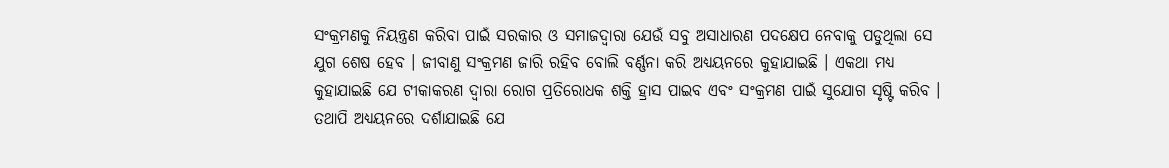ସଂକ୍ରମଣକୁ ନିୟନ୍ତ୍ରଣ କରିବା ପାଇଁ ସରକାର ଓ ସମାଜଦ୍ୱାରା ଯେଉଁ ସବୁ ଅସାଧାରଣ ପଦକ୍ଷେପ ନେବାକୁ ପଡୁଥିଲା ସେ ଯୁଗ ଶେଷ ହେବ । ଜୀବାଣୁ ସଂକ୍ରମଣ ଜାରି ରହିବ ବୋଲି ବର୍ଣ୍ଣନା କରି ଅଧ୍ୟୟନରେ କୁହାଯାଇଛି । ଏକଥା ମଧ୍ୟ କୁହାଯାଇଛି ଯେ ଟୀକାକରଣ ଦ୍ୱାରା ରୋଗ ପ୍ରତିରୋଧକ ଶକ୍ତି ହ୍ରାସ ପାଇବ ଏବଂ ସଂକ୍ରମଣ ପାଇଁ ସୁଯୋଗ ସୃଷ୍ଟି କରିବ । ତଥାପି ଅଧ୍ୟୟନରେ ଦର୍ଶାଯାଇଛି ଯେ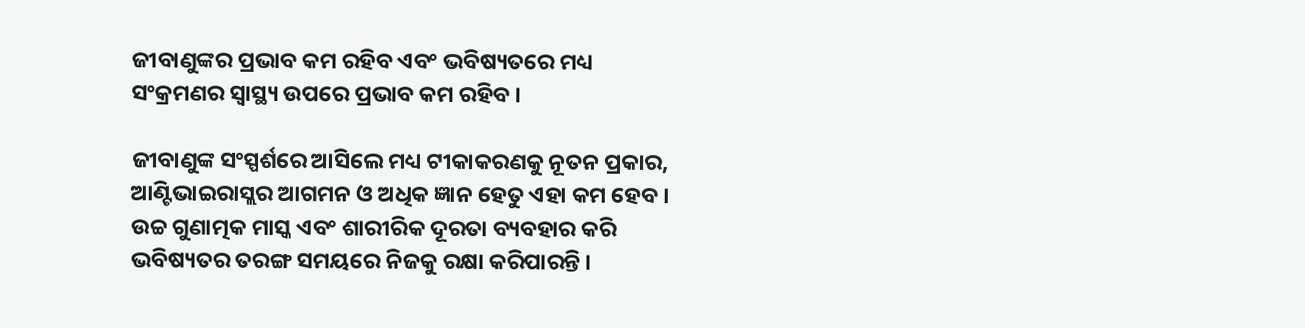ଜୀବାଣୁଙ୍କର ପ୍ରଭାବ କମ ରହିବ ଏବଂ ଭବିଷ୍ୟତରେ ମଧ୍ୟ ସଂକ୍ରମଣର ସ୍ୱାସ୍ଥ୍ୟ ଉପରେ ପ୍ରଭାବ କମ ରହିବ ।

ଜୀବାଣୁଙ୍କ ସଂସ୍ପର୍ଶରେ ଆସିଲେ ମଧ୍ୟ ଟୀକାକରଣକୁ ନୂତନ ପ୍ରକାର, ଆଣ୍ଟିଭାଇରାସ୍ଲର ଆଗମନ ଓ ଅଧିକ ଜ୍ଞାନ ହେତୁ ଏହା କମ ହେବ । ଉଚ୍ଚ ଗୁଣାତ୍ମକ ମାସ୍କ ଏବଂ ଶାରୀରିକ ଦୂରତା ବ୍ୟବହାର କରି ଭବିଷ୍ୟତର ତରଙ୍ଗ ସମୟରେ ନିଜକୁ ରକ୍ଷା କରିପାରନ୍ତି ।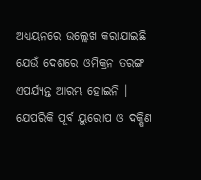ଅଧ୍ୟୟନରେ ଉଲ୍ଲେଖ କରାଯାଇଛି ଯେଉଁ ଦେଶରେ ଓମିକ୍ରନ ତରଙ୍ଗ ଏପର୍ଯ୍ୟନ୍ତ ଆରମ୍ଭ ହୋଇନି । ଯେପରିକି ପୂର୍ବ ୟୁରୋପ ଓ ଦକ୍ଷିଣ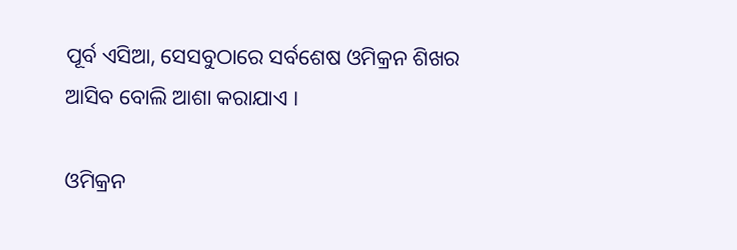ପୂର୍ବ ଏସିଆ, ସେସବୁଠାରେ ସର୍ବଶେଷ ଓମିକ୍ରନ ଶିଖର ଆସିବ ବୋଲି ଆଶା କରାଯାଏ ।

ଓମିକ୍ରନ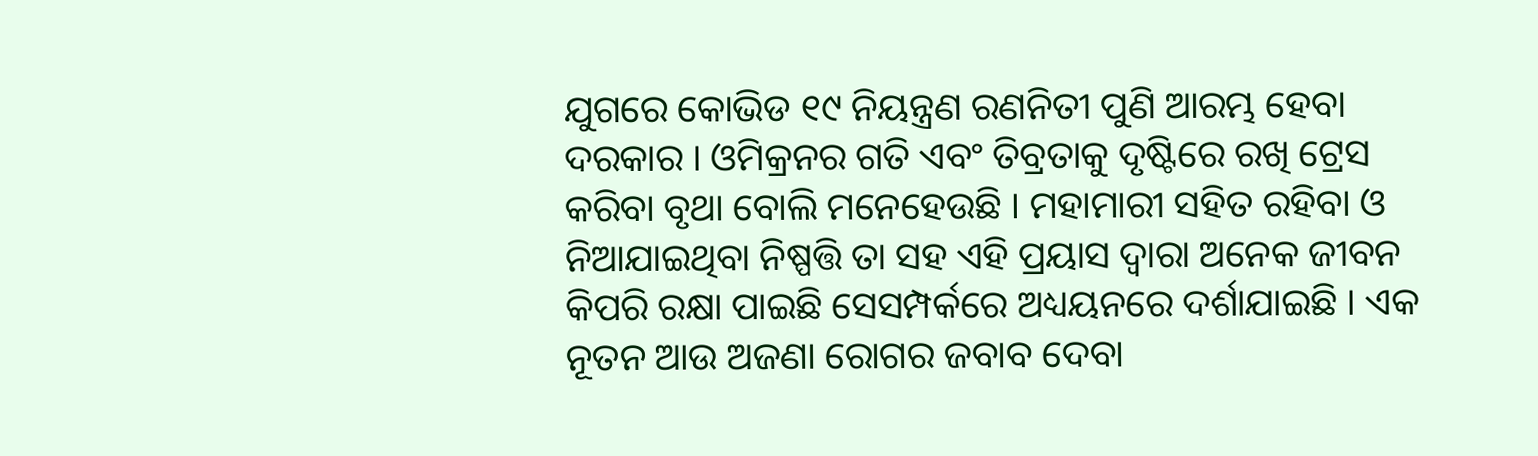ଯୁଗରେ କୋଭିଡ ୧୯ ନିୟନ୍ତ୍ରଣ ରଣନିତୀ ପୁଣି ଆରମ୍ଭ ହେବା ଦରକାର । ଓମିକ୍ରନର ଗତି ଏବଂ ତିବ୍ରତାକୁ ଦୃଷ୍ଟିରେ ରଖି ଟ୍ରେସ କରିବା ବୃଥା ବୋଲି ମନେହେଉଛି । ମହାମାରୀ ସହିତ ରହିବା ଓ ନିଆଯାଇଥିବା ନିଷ୍ପତ୍ତି ତା ସହ ଏହି ପ୍ରୟାସ ଦ୍ୱାରା ଅନେକ ଜୀବନ କିପରି ରକ୍ଷା ପାଇଛି ସେସମ୍ପର୍କରେ ଅଧ୍ୟୟନରେ ଦର୍ଶାଯାଇଛି । ଏକ ନୂତନ ଆଉ ଅଜଣା ରୋଗର ଜବାବ ଦେବା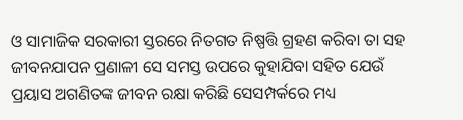ଓ ସାମାଜିକ ସରକାରୀ ସ୍ତରରେ ନିତଗତ ନିଷ୍ପତ୍ତି ଗ୍ରହଣ କରିବା ତା ସହ ଜୀବନଯାପନ ପ୍ରଣାଳୀ ସେ ସମସ୍ତ ଉପରେ କୁହାଯିବା ସହିତ ଯେଉଁ ପ୍ରୟାସ ଅଗଣିତଙ୍କ ଜୀବନ ରକ୍ଷା କରିଛି ସେସମ୍ପର୍କରେ ମଧ୍ୟ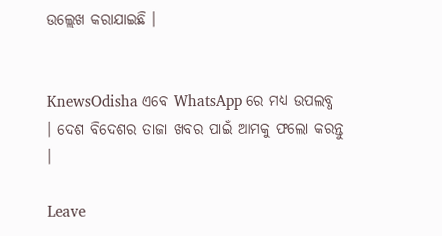ଉଲ୍ଲେଖ କରାଯାଇଛି ।


KnewsOdisha ଏବେ WhatsApp ରେ ମଧ୍ୟ ଉପଲବ୍ଧ । ଦେଶ ବିଦେଶର ତାଜା ଖବର ପାଇଁ ଆମକୁ ଫଲୋ କରନ୍ତୁ ।

Leave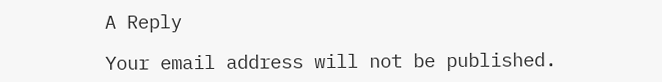A Reply

Your email address will not be published.